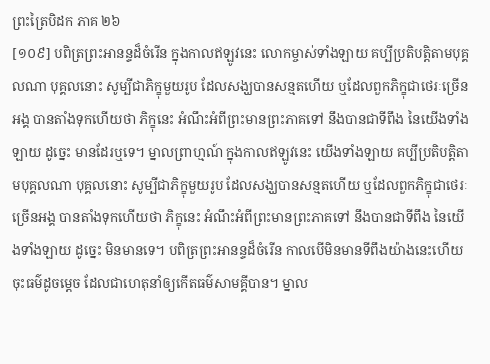ព្រះត្រៃបិដក ភាគ ២៦
[១០៩] បពិត្រព្រះអានន្ទដ៏ចំរើន ក្នុងកាលឥឡូវនេះ លោកម្ចាស់ទាំងឡាយ គប្បីប្រតិបត្តិតាមបុគ្គលណា បុគ្គលនោះ សូម្បីជាភិក្ខុមួយរូប ដែលសង្ឃបានសន្មតហើយ ឬដែលពួកភិក្ខុជាថេរៈច្រើនអង្គ បានតាំងទុកហើយថា ភិក្ខុនេះ អំណឹះអំពីព្រះមានព្រះភាគទៅ នឹងបានជាទីពឹង នៃយើងទាំងឡាយ ដូច្នេះ មានដែរឬទេ។ ម្នាលព្រាហ្មណ៍ ក្នុងកាលឥឡូវនេះ យើងទាំងឡាយ គប្បីប្រតិបត្តិតាមបុគ្គលណា បុគ្គលនោះ សូម្បីជាភិក្ខុមួយរូប ដែលសង្ឃបានសន្មតហើយ ឬដែលពួកភិក្ខុជាថេរៈច្រើនអង្គ បានតាំងទុកហើយថា ភិក្ខុនេះ អំណឹះអំពីព្រះមានព្រះភាគទៅ នឹងបានជាទីពឹង នៃយើងទាំងឡាយ ដូច្នេះ មិនមានទេ។ បពិត្រព្រះអានន្ទដ៏ចំរើន កាលបើមិនមានទីពឹងយ៉ាងនេះហើយ ចុះធម៌ដូចម្តេច ដែលជាហេតុនាំឲ្យកើតធម៌សាមគ្គីបាន។ ម្នាល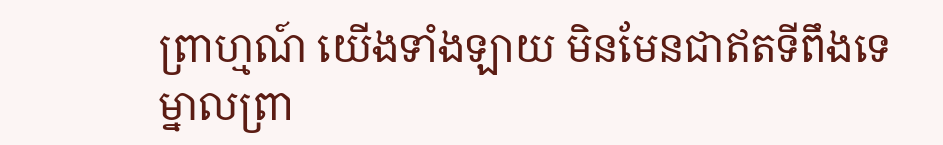ព្រាហ្មណ៍ យើងទាំងឡាយ មិនមែនជាឥតទីពឹងទេ ម្នាលព្រា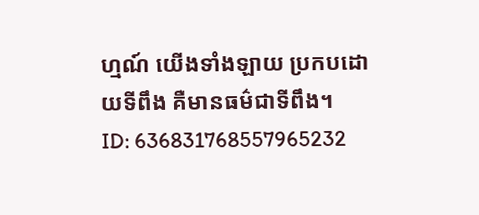ហ្មណ៍ យើងទាំងឡាយ ប្រកបដោយទីពឹង គឺមានធម៌ជាទីពឹង។
ID: 636831768557965232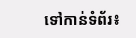ទៅកាន់ទំព័រ៖